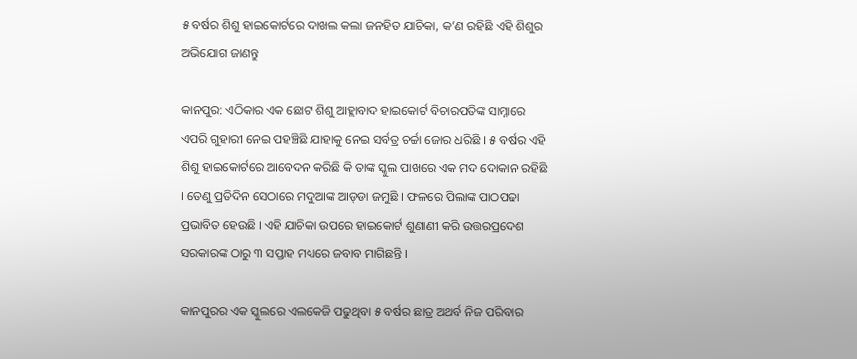୫ ବର୍ଷର ଶିଶୁ ହାଇକୋର୍ଟରେ ଦାଖଲ କଲା ଜନହିତ ଯାଚିକା, କ’ଣ ରହିଛି ଏହି ଶିଶୁର ଅଭିଯୋଗ ଜାଣନ୍ତୁ

କାନପୁର: ଏଠିକାର ଏକ ଛୋଟ ଶିଶୁ ଆହ୍ଲାବାଦ ହାଇକୋର୍ଟ ବିଚାରପତିଙ୍କ ସାମ୍ନାରେ ଏପରି ଗୁହାରୀ ନେଇ ପହଞ୍ଚିଛି ଯାହାକୁ ନେଇ ସର୍ବତ୍ର ଚର୍ଚ୍ଚା ଜୋର ଧରିଛି । ୫ ବର୍ଷର ଏହି ଶିଶୁ ହାଇକୋର୍ଟରେ ଆବେଦନ କରିଛି କି ତାଙ୍କ ସ୍କୁଲ ପାଖରେ ଏକ ମଦ ଦୋକାନ ରହିଛି । ତେଣୁ ପ୍ରତିଦିନ ସେଠାରେ ମଦୁଆଙ୍କ ଆଡ୍‌ଡା ଜମୁଛି । ଫଳରେ ପିଲାଙ୍କ ପାଠପଢା ପ୍ରଭାବିତ ହେଉଛି । ଏହି ଯାଚିକା ଉପରେ ହାଇକୋର୍ଟ ଶୁଣାଣୀ କରି ଉତ୍ତରପ୍ରଦେଶ ସରକାରଙ୍କ ଠାରୁ ୩ ସପ୍ତାହ ମଧ୍ୟରେ ଜବାବ ମାଗିଛନ୍ତି ।

କାନପୁରର ଏକ ସ୍କୁଲରେ ଏଲକେଜି ପଢୁଥିବା ୫ ବର୍ଷର ଛାତ୍ର ଅଥର୍ବ ନିଜ ପରିବାର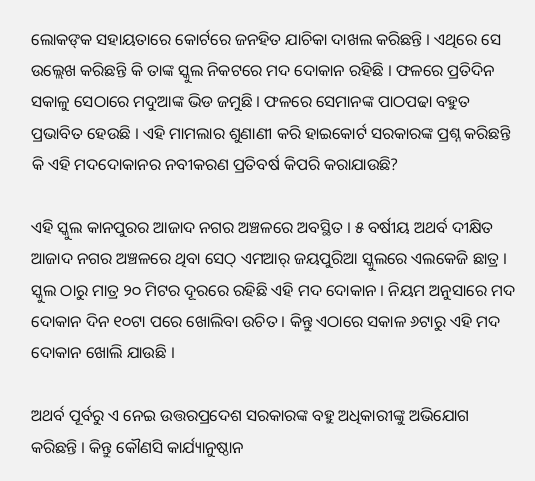ଲୋକଙ୍‌କ ସହାୟତାରେ କୋର୍ଟରେ ଜନହିତ ଯାଚିକା ଦାଖଲ କରିଛନ୍ତି । ଏଥିରେ ସେ ଉଲ୍ଲେଖ କରିଛନ୍ତି କି ତାଙ୍କ ସ୍କୁଲ ନିକଟରେ ମଦ ଦୋକାନ ରହିଛି । ଫଳରେ ପ୍ରତିଦିନ ସକାଳୁ ସେଠାରେ ମଦୁଆଙ୍କ ଭିଡ ଜମୁଛି । ଫଳରେ ସେମାନଙ୍କ ପାଠପଢା ବହୁତ ପ୍ରଭାବିତ ହେଉଛି । ଏହି ମାମଲାର ଶୁଣାଣୀ କରି ହାଇକୋର୍ଟ ସରକାରଙ୍କ ପ୍ରଶ୍ନ କରିଛନ୍ତି କି ଏହି ମଦଦୋକାନର ନବୀକରଣ ପ୍ରତିବର୍ଷ କିପରି କରାଯାଉଛି?

ଏହି ସ୍କୁଲ କାନପୁରର ଆଜାଦ ନଗର ଅଞ୍ଚଳରେ ଅବସ୍ଥିତ । ୫ ବର୍ଷୀୟ ଅଥର୍ବ ଦୀକ୍ଷିତ ଆଜାଦ ନଗର ଅଞ୍ଚଳରେ ଥିବା ସେଠ୍ ଏମଆର୍ ଜୟପୁରିଆ ସ୍କୁଲରେ ଏଲକେଜି ଛାତ୍ର । ସ୍କୁଲ ଠାରୁ ମାତ୍ର ୨୦ ମିଟର ଦୂରରେ ରହିଛି ଏହି ମଦ ଦୋକାନ । ନିୟମ ଅନୁସାରେ ମଦ ଦୋକାନ ଦିନ ୧୦ଟା ପରେ ଖୋଲିବା ଉଚିତ । କିନ୍ତୁ ଏଠାରେ ସକାଳ ୬ଟାରୁ ଏହି ମଦ ଦୋକାନ ଖୋଲି ଯାଉଛି ।

ଅଥର୍ବ ପୂର୍ବରୁ ଏ ନେଇ ଉତ୍ତରପ୍ରଦେଶ ସରକାରଙ୍କ ବହୁ ଅଧିକାରୀଙ୍କୁ ଅଭିଯୋଗ କରିଛନ୍ତି । କିନ୍ତୁ କୌଣସି କାର୍ଯ୍ୟାନୁଷ୍ଠାନ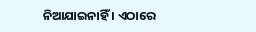ନିଆଯାଇନାହିଁ । ଏଠାରେ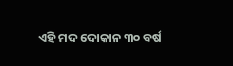ଏହି ମଦ ଦୋକାନ ୩୦ ବର୍ଷ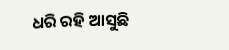ଧରି ରହି ଆସୁଛି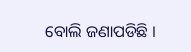ବୋଲି ଜଣାପଡିଛି ।